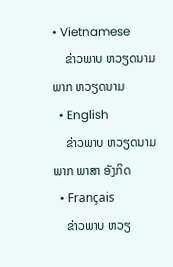• Vietnamese
    ຂ່າວພາບ ຫວຽດນາມ ພາກ ຫວຽດນາມ
  • English
    ຂ່າວພາບ ຫວຽດນາມ ພາກ ພາສາ ອັງກິດ
  • Français
    ຂ່າວພາບ ຫວຽ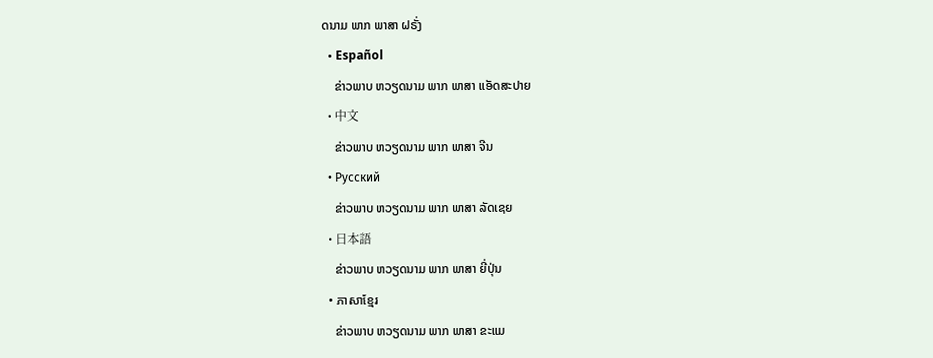ດນາມ ພາກ ພາສາ ຝຣັ່ງ
  • Español
    ຂ່າວພາບ ຫວຽດນາມ ພາກ ພາສາ ແອັດສະປາຍ
  • 中文
    ຂ່າວພາບ ຫວຽດນາມ ພາກ ພາສາ ຈີນ
  • Русский
    ຂ່າວພາບ ຫວຽດນາມ ພາກ ພາສາ ລັດເຊຍ
  • 日本語
    ຂ່າວພາບ ຫວຽດນາມ ພາກ ພາສາ ຍີ່ປຸ່ນ
  • ភាសាខ្មែរ
    ຂ່າວພາບ ຫວຽດນາມ ພາກ ພາສາ ຂະແມ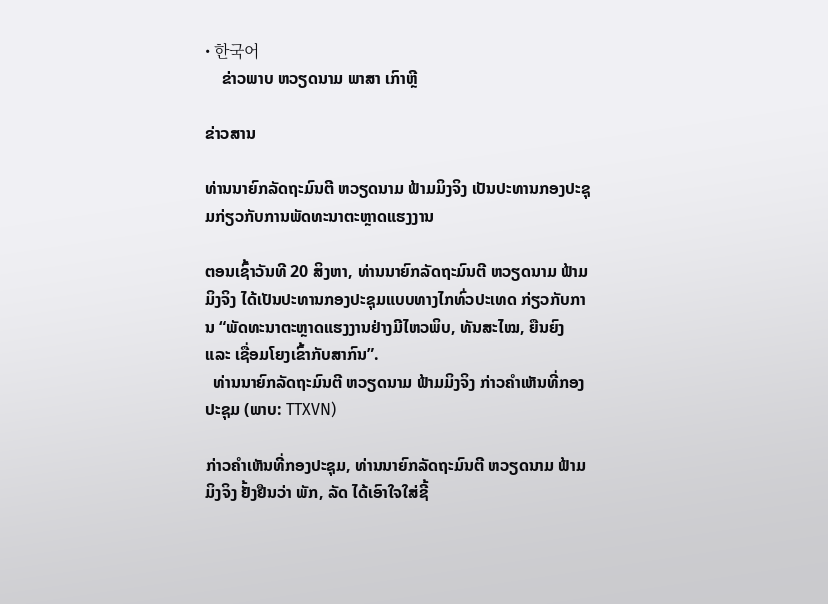• 한국어
    ຂ່າວພາບ ຫວຽດນາມ ພາສາ ເກົາຫຼີ

ຂ່າວສານ

ທ່ານນາຍົກລັດຖະມົນຕີ ຫວຽດນາມ ຟ້າມມິງຈິງ ເປັນປະທານກອງປະຊຸມກ່ຽວກັບການພັດທະນາຕະຫຼາດແຮງງານ

ຕອນເຊົ້າວັນທີ 20 ສິງຫາ, ທ່ານນາຍົກລັດຖະມົນຕີ ຫວຽດນາມ ຟ້າມມິງຈິງ ໄດ້ເປັນປະທານກອງປະຊຸມແບບທາງໄກທົ່ວປະເທດ ກ່ຽວກັບການ “ພັດທະນາຕະຫຼາດແຮງງານຢ່າງມີໄຫວພິບ, ທັນສະໄໝ, ຍືນຍົງ ແລະ ເຊື່ອມໂຍງເຂົ້າກັບສາກົນ”.
  ທ່ານນາຍົກລັດຖະມົນຕີ ຫວຽດນາມ ຟ້າມມິງຈິງ ກ່າວຄຳເຫັນທີ່ກອງປະຊຸມ (ພາບ: TTXVN)

ກ່າວຄຳເຫັນທີ່ກອງປະຊຸມ, ທ່ານນາຍົກລັດຖະມົນຕີ ຫວຽດນາມ ຟ້າມມິງຈິງ ຢັ້ງຢືນວ່າ ພັກ, ລັດ ໄດ້ເອົາໃຈໃສ່ຊີ້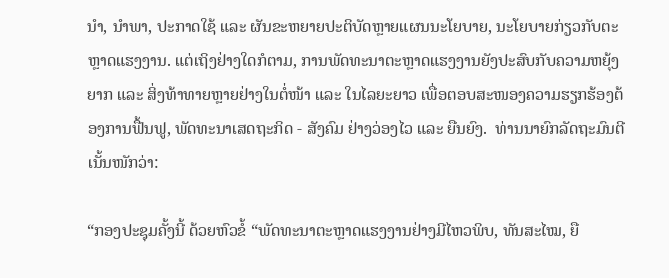ນຳ, ນຳພາ, ປະກາດໃຊ້ ແລະ ຜັນຂະຫຍາຍປະຕິບັດຫຼາຍແຜນນະໂຍບາຍ, ນະໂຍບາຍກ່ຽວກັບຕະຫຼາດແຮງງານ. ແຕ່ເຖິງຢ່າງໃດກໍຕາມ, ການພັດທະນາຕະຫຼາດແຮງງານຍັງປະສົບກັບຄວາມຫຍຸ້ງຍາກ ແລະ ສິ່ງທ້າທາຍຫຼາຍຢ່າງໃນຕໍ່ໜ້າ ແລະ ໃນໄລຍະຍາວ ເພື່ອຕອບສະໜອງຄວາມຮຽກຮ້ອງຕ້ອງການຟື້ນຟູ, ພັດທະນາເສດຖະກິດ - ສັງຄົມ ຢ່າງວ່ອງໄວ ແລະ ຍືນຍົງ.  ທ່ານນາຍົກລັດຖະມົນຕີ ເນັ້ນໜັກວ່າ:

“ກອງປະຊຸມຄັ້ງນີ້ ດ້ວຍຫົວຂໍ້ “ພັດທະນາຕະຫຼາດແຮງງານຢ່າງມີໄຫວພິບ, ທັນສະໄໝ, ຍື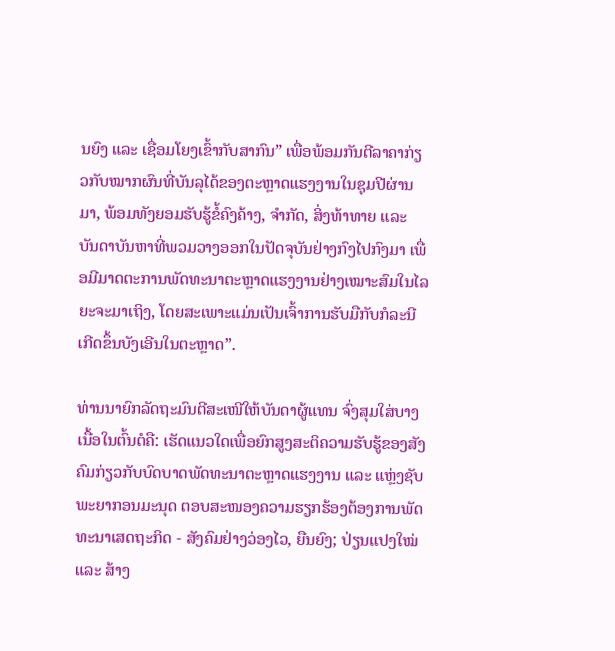ນຍົງ ແລະ ເຊື່ອມໂຍງເຂົ້າກັບສາກົນ” ເພື່ອພ້ອມກັນຕີລາຄາກ່ຽວກັບໝາກຜົນທີ່ບັນລຸໄດ້ຂອງຕະຫຼາດແຮງງານໃນຊຸມປີຜ່ານມາ, ພ້ອມທັງຍອມຮັບຮູ້ຂໍ້ຄົງຄ້າງ, ຈຳກັດ, ສິ່ງທ້າທາຍ ແລະ ບັນດາບັນຫາທີ່ພວມວາງອອກໃນປັດຈຸບັນຢ່າງກົງໄປກົງມາ ເພື່ອມີມາດຕະການພັດທະນາຕະຫຼາດແຮງງານຢ່າງເໝາະສົມໃນໄລຍະຈະມາເຖິງ, ໂດຍສະເພາະແມ່ນເປັນເຈົ້າການຮັບມືກັບກໍລະນີເກີດຂຶ້ນບັງເອີນໃນຕະຫຼາດ”.

ທ່ານນາຍົກລັດຖະມົນຕີສະເໜີໃຫ້ບັນດາຜູ້ແທນ ຈົ່ງສຸມໃສ່ບາງເນື້ອໃນຕົ້ນຕໍຄື: ເຮັດແນວໃດເພື່ອຍົກສູງສະຕິຄວາມຮັບຮູ້ຂອງສັງຄົມກ່ຽວກັບບົດບາດພັດທະນາຕະຫຼາດແຮງງານ ແລະ ແຫຼ່ງຊັບພະຍາກອນມະນຸດ ຕອບສະໜອງຄວາມຮຽກຮ້ອງຕ້ອງການພັດທະນາເສດຖະກິດ - ສັງຄົມຢ່າງວ່ອງໄວ, ຍືນຍົງ; ປ່ຽນແປງໃໝ່ ແລະ ສ້າງ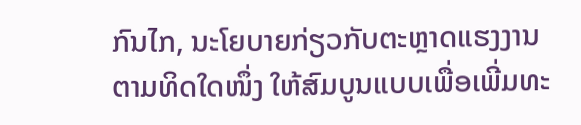ກົນໄກ, ນະໂຍບາຍກ່ຽວກັບຕະຫຼາດແຮງງານ ຕາມທິດໃດໜຶ່ງ ໃຫ້ສົມບູນແບບເພື່ອເພີ່ມທະ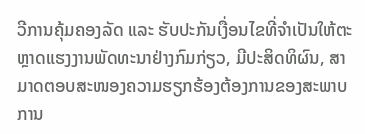ວີການຄຸ້ມຄອງລັດ ແລະ ຮັບປະກັນເງື່ອນໄຂທີ່ຈຳເປັນໃຫ້ຕະຫຼາດແຮງງານພັດທະນາຢ່າງກົມກ່ຽວ, ມີປະສິດທິຜົນ, ສາມາດຕອບສະໜອງຄວາມຮຽກຮ້ອງຕ້ອງການຂອງສະພາບການ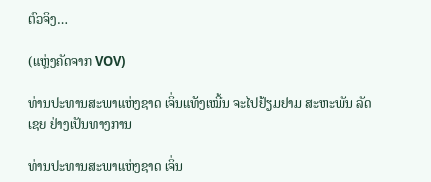ຕົວຈິງ…

(ແຫຼ່ງຄັດຈາກ VOV)

ທ່ານປະທານສະພາແຫ່ງຊາດ ເຈິ່ນແທັງເໝີ້ນ ຈະໄປຢ້ຽມຢາມ ສະຫະພັນ ລັດເຊຍ ຢ່າງເປັນທາງການ

ທ່ານປະທານສະພາແຫ່ງຊາດ ເຈິ່ນ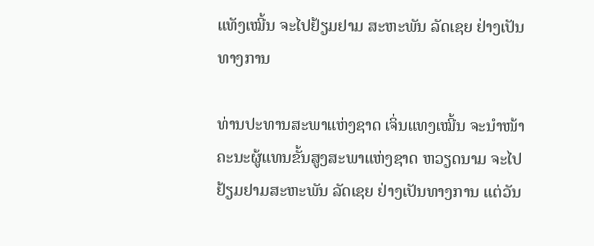ແທັງເໝີ້ນ ຈະໄປຢ້ຽມຢາມ ສະຫະພັນ ລັດເຊຍ ຢ່າງເປັນທາງການ

ທ່ານປະທານສະພາແຫ່ງຊາດ ເຈິ່ນແທງເໝີ້ນ ຈະນຳໜ້າຄະນະຜູ້ແທນຂັ້ນສູງສະພາແຫ່ງຊາດ ຫວຽດນາມ ຈະໄປຢ້ຽມຢາມສະຫະພັນ ລັດເຊຍ ຢ່າງເປັນທາງການ ແຕ່ວັນ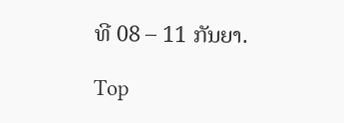ທີ 08 – 11 ກັນຍາ.

Top